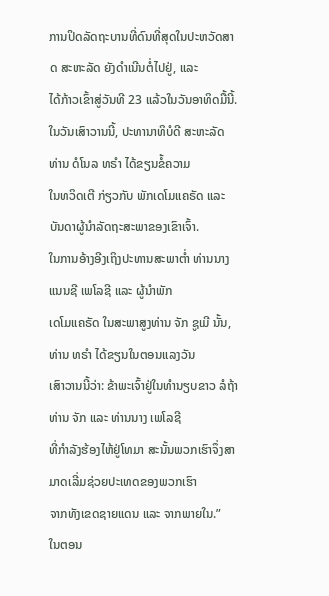ການປິດລັດຖະບານທີ່ດົນທີ່ສຸດໃນປະຫວັດສາດ ສະຫະລັດ ຍັງດຳເນີນຕໍ່ໄປຢູ່, ແລະ
ໄດ້ກ້າວເຂົ້າສູ່ວັນທີ 23 ແລ້ວໃນວັນອາທິດມື້ນີ້.
ໃນວັນເສົາວານນີ້, ປະທານາທິບໍດີ ສະຫະລັດ ທ່ານ ດໍໂນລ ທຣຳ ໄດ້ຂຽນຂໍ້ຄວາມ
ໃນທວິດເຕີ ກ່ຽວກັບ ພັກເດໂມແຄຣັດ ແລະ ບັນດາຜູ້ນຳລັດຖະສະພາຂອງເຂົາເຈົ້າ.
ໃນການອ້າງອີງເຖິງປະທານສະພາຕ່ຳ ທ່ານນາງ ແນນຊີ ເພໂລຊີ ແລະ ຜູ້ນຳພັກ
ເດໂມແຄຣັດ ໃນສະພາສູງທ່ານ ຈັກ ຊູເມີ ນັ້ນ, ທ່ານ ທຣຳ ໄດ້ຂຽນໃນຕອນແລງວັນ
ເສົາວານນີ້ວ່າ: ຂ້າພະເຈົ້າຢູ່ໃນທຳນຽບຂາວ ລໍຖ້າ ທ່ານ ຈັກ ແລະ ທ່ານນາງ ເພໂລຊີ
ທີ່ກຳລັງຮ້ອງໄຫ້ຢູ່ໂທມາ ສະນັ້ນພວກເຮົາຈຶ່ງສາມາດເລີ່ມຊ່ວຍປະເທດຂອງພວກເຮົາ
ຈາກທັງເຂດຊາຍແດນ ແລະ ຈາກພາຍໃນ.”
ໃນຕອນ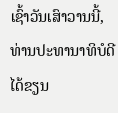ເຊົ້າວັນເສົາວານນີ້, ທ່ານປະທານາທິບໍດີໄດ້ຂຽນ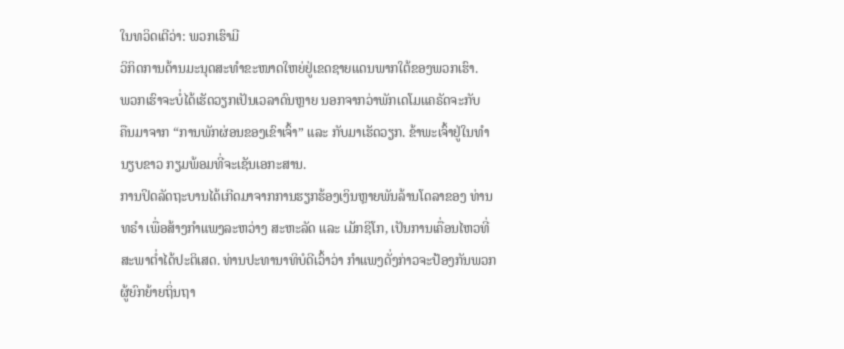ໃນທວິດເຕີວ່າ: ພວກເຮົາມີ
ວິກິດການດ້ານມະນຸດສະທຳຂະໜາດໃຫຍ່ຢູ່ເຂດຊາຍແດນພາກໃຕ້ຂອງພວກເຮົາ.
ພວກເຮົາຈະບໍ່ໄດ້ເຮັດວຽກເປັນເວລາດົນຫຼາຍ ນອກຈາກວ່າພັກເດໂມແຄຣັດຈະກັບ
ຄືນມາຈາກ “ການພັກຜ່ອນຂອງເຂົາເຈົ້າ” ແລະ ກັບມາເຮັດວຽກ. ຂ້າພະເຈົ້າຢູ່ໃນທຳ
ນຽບຂາວ ກຽມພ້ອມທີ່ຈະເຊັນເອກະສານ.
ການປິດລັດຖະບານໄດ້ເກີດມາຈາກການຮຽກຮ້ອງເງິນຫຼາຍພັນລ້ານໂດລາຂອງ ທ່ານ
ທຣຳ ເພື່ອສ້າງກຳແພງລະຫວ່າງ ສະຫະລັດ ແລະ ເມັກຊິໂກ, ເປັນການເຄື່ອນໄຫວທີ່
ສະພາຕ່ຳໄດ້ປະຕິເສດ. ທ່ານປະທານາທິບໍດີເວົ້າວ່າ ກຳແພງດັ່ງກ່າວຈະປ້ອງກັນພວກ
ຜູ້ຍົກຍ້າຍຖິ່ນຖາ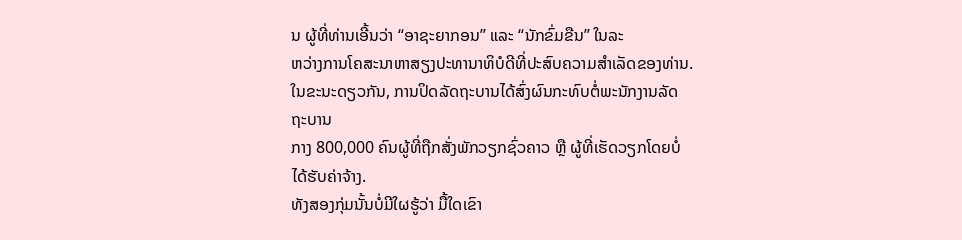ນ ຜູ້ທີ່ທ່ານເອີ້ນວ່າ “ອາຊະຍາກອນ” ແລະ “ນັກຂົ່ມຂືນ” ໃນລະ
ຫວ່າງການໂຄສະນາຫາສຽງປະທານາທິບໍດີທີ່ປະສົບຄວາມສຳເລັດຂອງທ່ານ.
ໃນຂະນະດຽວກັນ, ການປິດລັດຖະບານໄດ້ສົ່ງຜົນກະທົບຕໍ່ພະນັກງານລັດຖະບານ
ກາງ 800,000 ຄົນຜູ້ທີ່ຖືກສັ່ງພັກວຽກຊົ່ວຄາວ ຫຼື ຜູ້ທີ່ເຮັດວຽກໂດຍບໍ່ໄດ້ຮັບຄ່າຈ້າງ.
ທັງສອງກຸ່ມນັ້ນບໍ່ມີໃຜຮູ້ວ່າ ມື້ໃດເຂົາ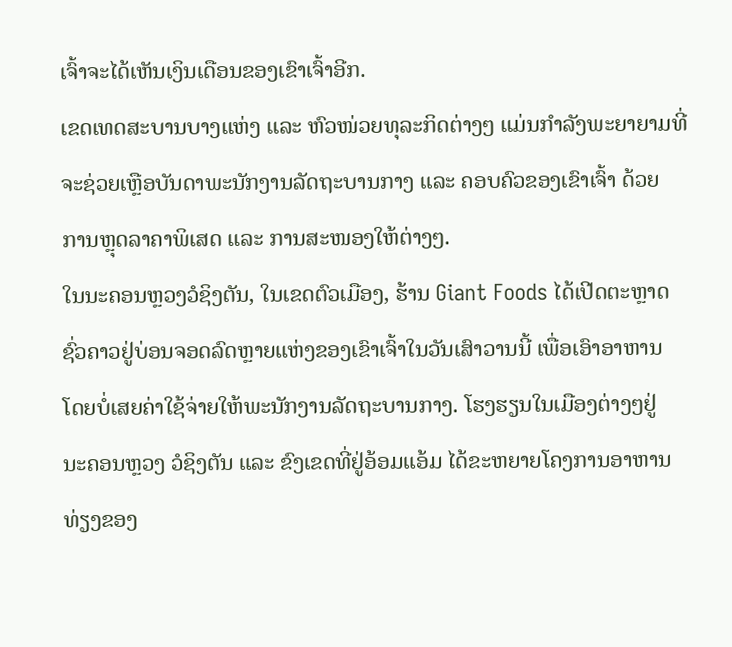ເຈົ້າຈະໄດ້ເຫັນເງິນເດືອນຂອງເຂົາເຈົ້າອີກ.
ເຂດເທດສະບານບາງແຫ່ງ ແລະ ຫົວໜ່ວຍທຸລະກິດຕ່າງໆ ແມ່ນກຳລັງພະຍາຍາມທີ່
ຈະຊ່ວຍເຫຼືອບັນດາພະນັກງານລັດຖະບານກາງ ແລະ ຄອບຄົວຂອງເຂົາເຈົ້າ ດ້ວຍ
ການຫຼຸດລາຄາພິເສດ ແລະ ການສະໜອງໃຫ້ຕ່າງໆ.
ໃນນະຄອນຫຼວງວໍຊິງຕັນ, ໃນເຂດຕົວເມືອງ, ຮ້ານ Giant Foods ໄດ້ເປີດຕະຫຼາດ
ຊົ່ວຄາວຢູ່ບ່ອນຈອດລົດຫຼາຍແຫ່ງຂອງເຂົາເຈົ້າໃນວັນເສົາວານນີ້ ເພື່ອເອົາອາຫານ
ໂດຍບໍ່ເສຍຄ່າໃຊ້ຈ່າຍໃຫ້ພະນັກງານລັດຖະບານກາງ. ໂຮງຮຽນໃນເມືອງຕ່າງໆຢູ່
ນະຄອນຫຼວງ ວໍຊິງຕັນ ແລະ ຂົງເຂດທີ່ຢູ່ອ້ອມແອ້ມ ໄດ້ຂະຫຍາຍໂຄງການອາຫານ
ທ່ຽງຂອງ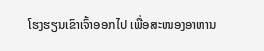ໂຮງຮຽນເຂົາເຈົ້າອອກໄປ ເພື່ອສະໜອງອາຫານ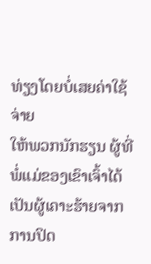ທ່ຽງໂດຍບໍ່ເສຍຄ່າໃຊ້ຈ່າຍ
ໃຫ້ພວກນັກຮຽນ ຜູ້ທີ່ພໍ່ແມ່ຂອງເຂົາເຈົ້າໄດ້ເປັນຜູ້ເຄາະຮ້າຍຈາກການປິດ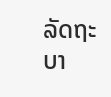ລັດຖະບາ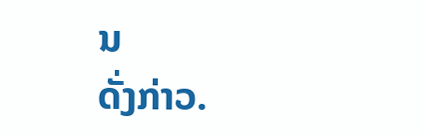ນ
ດັ່ງກ່າວ.